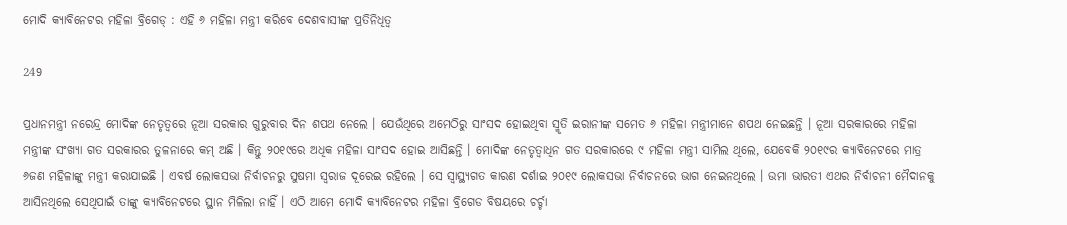ମୋଦି କ୍ୟାବିନେଟର ମହିଳା ବ୍ରିଗେଡ୍ : ଏହି ୬ ମହିଳା ମନ୍ତ୍ରୀ କରିବେ ଦେଶବାସୀଙ୍କ ପ୍ରତିନିଧିତ୍ୱ

249

ପ୍ରଧାନମନ୍ତ୍ରୀ ନରେନ୍ଦ୍ର ମୋଦିଙ୍କ ନେତୃତ୍ୱରେ ନୂଆ ସରକାର ଗୁରୁବାର ଦିନ ଶପଥ ନେଲେ । ଯେଉଁଥିରେ ଅମେଠିରୁ ସାଂସଦ ହୋଇଥିବା ସ୍ମୃତି ଇରାନୀଙ୍କ ସମେତ ୬ ମହିଳା ମନ୍ତ୍ରୀମାନେ ଶପଥ ନେଇଛନ୍ତି । ନୂଆ ସରକାରରେ ମହିଳା ମନ୍ତ୍ରୀଙ୍କ ସଂଖ୍ୟା ଗତ ସରକାରର ତୁଳନାରେ କମ୍ ଅଛି । କିନ୍ତୁ ୨୦୧୯ରେ ଅଧିକ ମହିଳା ସାଂସଦ ହୋଇ ଆସିଛନ୍ତି । ମୋଦିଙ୍କ ନେତୃତ୍ୱାଧିନ ଗତ ସରକାରରେ ୯ ମହିଳା ମନ୍ତ୍ରୀ ସାମିଲ ଥିଲେ, ଯେବେକି ୨୦୧୯ର କ୍ୟାବିନେଟରେ ମାତ୍ର ୬ଜଣ ମହିଳାଙ୍କୁ ମନ୍ତ୍ରୀ କରାଯାଇଛି । ଏବର୍ଷ ଲୋକସଭା ନିର୍ବାଚନରୁ ସୁଷମା ସ୍ୱରାଜ ଦୂରେଇ ରହିଲେ । ସେ ସ୍ୱାସ୍ଥ୍ୟଗତ କାରଣ ଦର୍ଶାଇ ୨୦୧୯ ଲୋକସଭା ନିର୍ବାଚନରେ ଭାଗ ନେଇନଥିଲେ । ଉମା ଭାରତୀ ଏଥର ନିର୍ବାଚନୀ ମୈଦାନକୁ ଆସିନଥିଲେ ସେଥିପାଇଁ ତାଙ୍କୁ କ୍ୟାବିନେଟରେ ସ୍ଥାନ ମିଳିଲା ନାହିଁ । ଏଠି ଆମେ ମୋଦି କ୍ୟାବିନେଟର ମହିଳା ବ୍ରିଗେଡ ବିଷୟରେ ଚର୍ଚ୍ଚା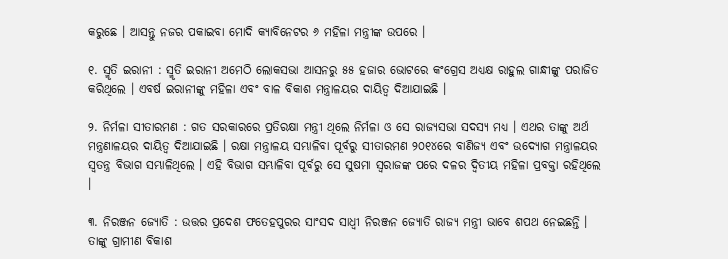କରୁଛେ । ଆସନ୍ତୁ ନଜର ପକାଇବା ମୋଦି କ୍ୟାବିନେଟର ୬ ମହିଳା ମନ୍ତ୍ରୀଙ୍କ ଉପରେ ।

୧. ସ୍ମୃତି ଇରାନୀ : ସ୍ମୃତି ଇରାନୀ ଅମେଠି ଲୋକସଭା ଆସନରୁ ୫୫ ହଜାର ଭୋଟରେ କଂଗ୍ରେସ ଅଧ୍ୟକ୍ଷ ରାହୁଲ ଗାନ୍ଧୀଙ୍କୁ ପରାଜିତ କରିଥିଲେ । ଏବର୍ଷ ଇରାନୀଙ୍କୁ ମହିଳା ଏବଂ ବାଳ ବିକାଶ ମନ୍ତ୍ରାଳୟର ଦାୟିତ୍ୱ ଦିଆଯାଇଛି ।

୨. ନିର୍ମଳା ସୀତାରମଣ : ଗତ ସରକାରରେ ପ୍ରତିରକ୍ଷା ମନ୍ତ୍ରୀ ଥିଲେ ନିର୍ମଳା ଓ ସେ ରାଜ୍ୟସଭା ସଦସ୍ୟ ମଧ୍ୟ । ଏଥର ତାଙ୍କୁ ଅର୍ଥ ମନ୍ତ୍ରଣାଳୟର ଦାୟିତ୍ୱ ଦିଆଯାଇଛି । ରକ୍ଷା ମନ୍ତ୍ରାଳୟ ସମ୍ଭାଳିବା ପୂର୍ବରୁ ସୀତାରମଣ ୨୦୧୪ରେ ବାଣିଜ୍ୟ ଏବଂ ଉଦ୍ୟୋଗ ମନ୍ତ୍ରାଳୟର ସ୍ୱତନ୍ତ୍ର ବିଭାଗ ସମ୍ଭାଳିଥିଲେ । ଏହି ବିଭାଗ ସମ୍ଭାଳିବା ପୂର୍ବରୁ ସେ ସୁଷମା ସ୍ୱରାଜଙ୍କ ପରେ ଦଳର ଦ୍ୱିତୀୟ ମହିଳା ପ୍ରବକ୍ତା ରହିଥିଲେ ।

୩. ନିରଞ୍ଜନ ଜ୍ୟୋତି : ଉତ୍ତର ପ୍ରଦେଶ ଫତେହପୁରର ସାଂସଦ ସାଧ୍ୱୀ ନିରଞ୍ଜନ ଜ୍ୟୋତି ରାଜ୍ୟ ମନ୍ତ୍ରୀ ଭାବେ ଶପଥ ନେଇଛନ୍ତି । ତାଙ୍କୁ ଗ୍ରାମୀଣ ବିକାଶ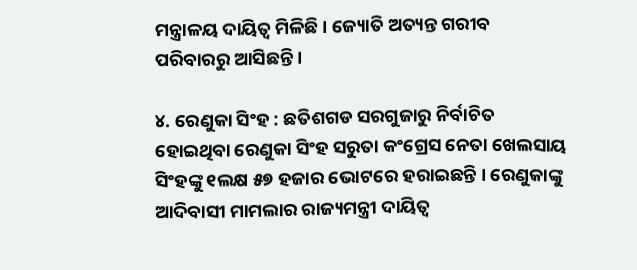ମନ୍ତ୍ରାଳୟ ଦାୟିତ୍ୱ ମିଳିଛି । ଜ୍ୟୋତି ଅତ୍ୟନ୍ତ ଗରୀବ ପରିବାରରୁ ଆସିଛନ୍ତି ।

୪. ରେଣୁକା ସିଂହ : ଛତିଶଗଡ ସରଗୁଜାରୁ ନିର୍ବାଚିତ ହୋଇଥିବା ରେଣୁକା ସିଂହ ସରୁତା କଂଗ୍ରେସ ନେତା ଖେଲସାୟ ସିଂହଙ୍କୁ ୧ଲକ୍ଷ ୫୭ ହଜାର ଭୋଟରେ ହରାଇଛନ୍ତି । ରେଣୁକାଙ୍କୁ ଆଦିବାସୀ ମାମଲାର ରାଜ୍ୟମନ୍ତ୍ରୀ ଦାୟିତ୍ୱ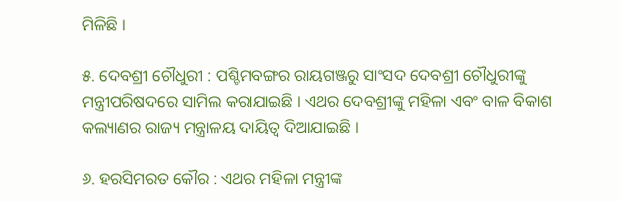ମିଳିଛି ।

୫. ଦେବଶ୍ରୀ ଚୌଧୁରୀ : ପଶ୍ଚିମବଙ୍ଗର ରାୟଗଞ୍ଜରୁ ସାଂସଦ ଦେବଶ୍ରୀ ଚୌଧୁରୀଙ୍କୁ ମନ୍ତ୍ରୀପରିଷଦରେ ସାମିଲ କରାଯାଇଛି । ଏଥର ଦେବଶ୍ରୀଙ୍କୁ ମହିଳା ଏବଂ ବାଳ ବିକାଶ କଲ୍ୟାଣର ରାଜ୍ୟ ମନ୍ତ୍ରାଳୟ ଦାୟିତ୍ୱ ଦିଆଯାଇଛି ।

୬. ହରସିମରତ କୌର : ଏଥର ମହିଳା ମନ୍ତ୍ରୀଙ୍କ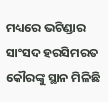ମଧ୍ୟରେ ଭଟିଣ୍ଡାର ସାଂସଦ ହରସିମରତ କୌରଙ୍କୁ ସ୍ଥାନ ମିଳିଛି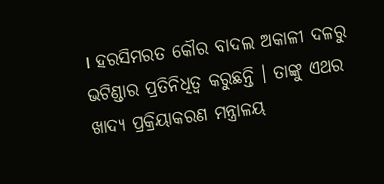। ହରସିମରତ କୌର ବାଦଲ ଅକାଳୀ ଦଳରୁ ଭଟିଣ୍ଡାର ପ୍ରତିନିଧିତ୍ୱ କରୁଛନ୍ତି । ତାଙ୍କୁ ଏଥର ଖାଦ୍ୟ ପ୍ରକ୍ରିୟାକରଣ ମନ୍ତ୍ରାଳୟ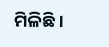ମିଳିଛି ।